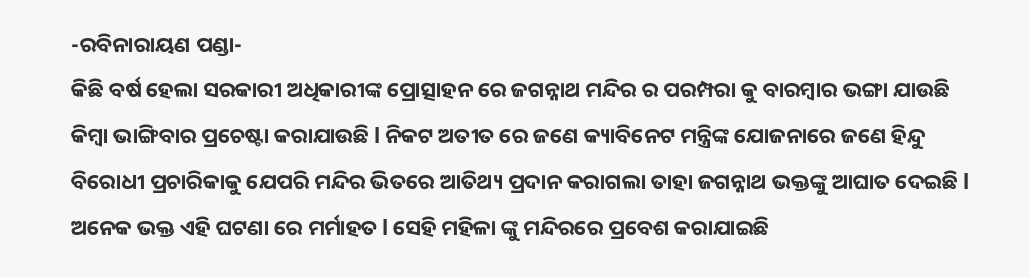-ରବିନାରାୟଣ ପଣ୍ଡା-
କିଛି ବର୍ଷ ହେଲା ସରକାରୀ ଅଧିକାରୀଙ୍କ ପ୍ରୋତ୍ସାହନ ରେ ଜଗନ୍ନାଥ ମନ୍ଦିର ର ପରମ୍ପରା କୁ ବାରମ୍ବାର ଭଙ୍ଗା ଯାଉଛି କିମ୍ବା ଭାଙ୍ଗିବାର ପ୍ରଚେଷ୍ଟା କରାଯାଉଛି l ନିକଟ ଅତୀତ ରେ ଜଣେ କ୍ୟାବିନେଟ ମନ୍ତ୍ରିଙ୍କ ଯୋଜନାରେ ଜଣେ ହିନ୍ଦୁ ବିରୋଧୀ ପ୍ରଚାରିକାକୁ ଯେପରି ମନ୍ଦିର ଭିତରେ ଆତିଥ୍ୟ ପ୍ରଦାନ କରାଗଲା ତାହା ଜଗନ୍ନାଥ ଭକ୍ତଙ୍କୁ ଆଘାତ ଦେଇଛି l ଅନେକ ଭକ୍ତ ଏହି ଘଟଣା ରେ ମର୍ମାହତ l ସେହି ମହିଳା ଙ୍କୁ ମନ୍ଦିରରେ ପ୍ରବେଶ କରାଯାଇଛି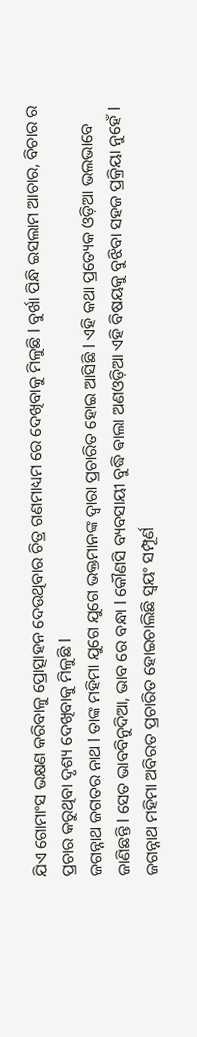ଯିଏ ଗୋମାଂସ ଭକ୍ଷଣ କରିବାଳୁ ପ୍ରୋତ୍ସାହନ ଦେଉଥିବାର ଚିତ୍ର ଗଣମାଧ୍ୟମ ରେ ଦେଖିବାକୁ ମିଳୁଛି l ବୁର୍ଖା ପିନ୍ଧି ଇସଲାମ ଆଚାର, ବିଚାର ର ପ୍ରଚାର କରୁଥିବା ଦୃଶ୍ୟ ଦେଖିବାକୁ ମିଳୁଛି l
ଜଗନ୍ନାଥ ଜଗତର ନାଥ l ତାଙ୍କ ମହିମା ଯୁଗେ ଯୁଗେ ଭକ୍ତମାନଙ୍କ ଦ୍ୱାରା ପ୍ରଚାରିତ ହୋଇ ଆସିଛି l ଏହି କଥା ପ୍ରତ୍ୟେକ ଓଡ଼ିଆ ଭଲଭାବେ ଜାଣିଛନ୍ତି l ସେତ ଭାବବିନୁଦିଆ, ଭାବ ରେ ବନ୍ଧା l କୌଣସି ବ୍ୟବସାୟୀ ବୁଦ୍ଧି ଵାଲା ଅଣଓଡ଼ିଆ ଏହି ବିଷୟକୁ ବୁଝିବା ସହଜ ପ୍ରକ୍ରିୟା ନୁହେଁ l ଜଗନ୍ନାଥ ମହିମା ଅବିରତ ପ୍ରଚାରିତ ହୋଇଚାଲିଛି ସ୍ୱୟଂ ସମ୍ପୂର୍ଣ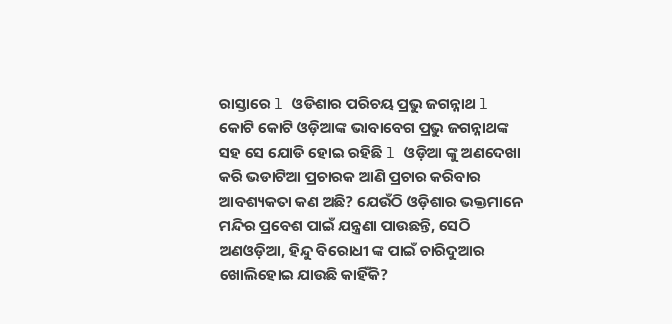ରାସ୍ତାରେ l ଓଡିଶାର ପରିଚୟ ପ୍ରଭୁ ଜଗନ୍ନାଥ l କୋଟି କୋଟି ଓଡ଼ିଆଙ୍କ ଭାବାବେଗ ପ୍ରଭୁ ଜଗନ୍ନାଥଙ୍କ ସହ ସେ ଯୋଡି ହୋଇ ରହିଛି l ଓଡ଼ିଆ ଙ୍କୁ ଅଣଦେଖା କରି ଭଡାଟିଆ ପ୍ରଚାରକ ଆଣି ପ୍ରଚାର କରିବାର ଆବଶ୍ୟକତା କଣ ଅଛି? ଯେଉଁଠି ଓଡ଼ିଶାର ଭକ୍ତମାନେ ମନ୍ଦିର ପ୍ରବେଶ ପାଇଁ ଯନ୍ତ୍ରଣା ପାଉଛନ୍ତି, ସେଠି ଅଣଓଡ଼ିଆ, ହିନ୍ଦୁ ବିରୋଧୀ ଙ୍କ ପାଇଁ ଚାରିଦୁଆର ଖୋଲିହୋଇ ଯାଉଛି କାହିଁକି?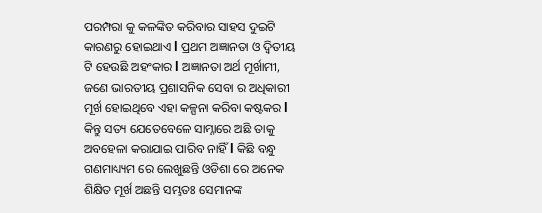ପରମ୍ପରା କୁ କଳଙ୍କିତ କରିବାର ସାହସ ଦୁଇଟି କାରଣରୁ ହୋଇଥାଏ l ପ୍ରଥମ ଅଜ୍ଞାନତା ଓ ଦ୍ୱିତୀୟ ଟି ହେଉଛି ଅହଂକାର l ଅଜ୍ଞାନତା ଅର୍ଥ ମୂର୍ଖାମୀ, ଜଣେ ଭାରତୀୟ ପ୍ରଶାସନିକ ସେବା ର ଅଧିକାରୀ ମୂର୍ଖ ହୋଇଥିବେ ଏହା କଳ୍ପନା କରିବା କଷ୍ଟକର l କିନ୍ତୁ ସତ୍ୟ ଯେତେବେଳେ ସାମ୍ନାରେ ଅଛି ତାକୁ ଅବହେଳା କରାଯାଇ ପାରିବ ନାହିଁ l କିଛି ବନ୍ଧୁ ଗଣମାଧ୍ୟ୍ୟମ ରେ ଲେଖୁଛନ୍ତି ଓଡିଶା ରେ ଅନେକ ଶିକ୍ଷିତ ମୂର୍ଖ ଅଛନ୍ତି ସମ୍ଭତଃ ସେମାନଙ୍କ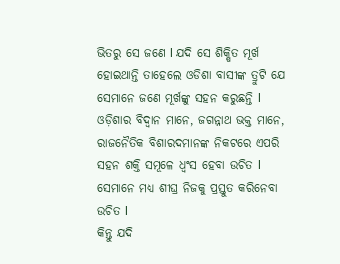ଭିତରୁ ସେ ଜଣେ l ଯଦି ସେ ଶିକ୍ଷିତ ମୂର୍ଖ ହୋଇଥାନ୍ତି ତାହେଲେ ଓଡିଶା ବାସୀଙ୍କ ତ୍ରୁଟି ଯେ ସେମାନେ ଜଣେ ମୂର୍ଖଙ୍କୁ ସହନ କରୁଛନ୍ତି l ଓଡ଼ିଶାର ବିଦ୍ୱାନ ମାନେ, ଜଗନ୍ନାଥ ଭକ୍ତ ମାନେ, ରାଜନୈତିକ ବିଶାରଦମାନଙ୍କ ନିକଟରେ ଏପରି ସହନ ଶକ୍ତି ସମୂଳେ ଧ୍ବଂସ ହେବା ଉଚିତ l ସେମାନେ ମଧ୍ୟ ଶୀଘ୍ର ନିଜକୁ ପ୍ରସ୍ତୁତ କରିନେବା ଉଚିତ l
କିନ୍ତୁ ଯଦି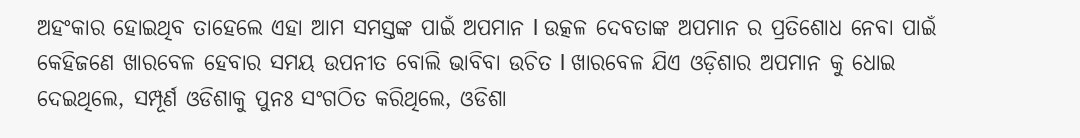ଅହଂକାର ହୋଇଥିବ ତାହେଲେ ଏହା ଆମ ସମସ୍ତଙ୍କ ପାଇଁ ଅପମାନ l ଉତ୍କଳ ଦେବତାଙ୍କ ଅପମାନ ର ପ୍ରତିଶୋଧ ନେବା ପାଇଁ କେହିଜଣେ ଖାରବେଳ ହେବାର ସମୟ ଉପନୀତ ବୋଲି ଭାବିବା ଉଚିତ l ଖାରବେଳ ଯିଏ ଓଡ଼ିଶାର ଅପମାନ କୁ ଧୋଇ ଦେଇଥିଲେ, ସମ୍ପୂର୍ଣ ଓଡିଶାକୁ ପୁନଃ ସଂଗଠିତ କରିଥିଲେ, ଓଡିଶା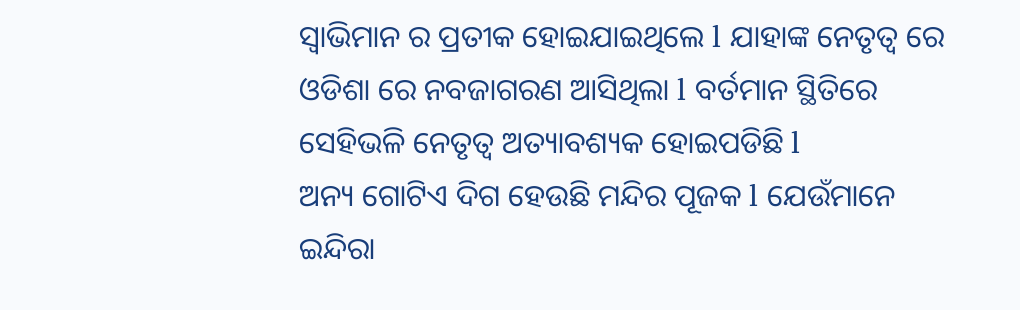ସ୍ୱାଭିମାନ ର ପ୍ରତୀକ ହୋଇଯାଇଥିଲେ l ଯାହାଙ୍କ ନେତୃତ୍ୱ ରେ ଓଡିଶା ରେ ନବଜାଗରଣ ଆସିଥିଲା l ବର୍ତମାନ ସ୍ଥିତିରେ ସେହିଭଳି ନେତୃତ୍ୱ ଅତ୍ୟାବଶ୍ୟକ ହୋଇପଡିଛି l
ଅନ୍ୟ ଗୋଟିଏ ଦିଗ ହେଉଛି ମନ୍ଦିର ପୂଜକ l ଯେଉଁମାନେ ଇନ୍ଦିରା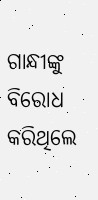ଗାନ୍ଧୀଙ୍କୁ ବିରୋଧ କରିଥିଲେ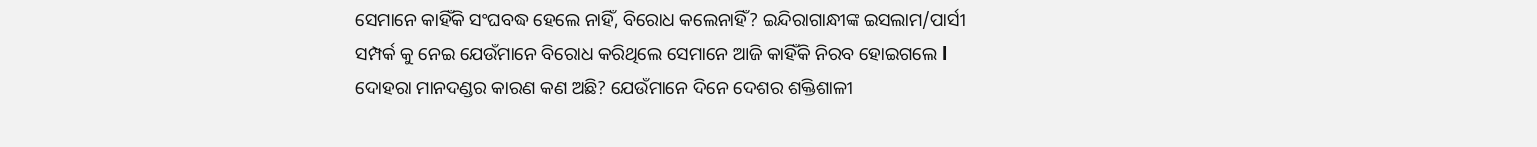ସେମାନେ କାହିଁକି ସଂଘବଦ୍ଧ ହେଲେ ନାହିଁ, ବିରୋଧ କଲେନାହିଁ? ଇନ୍ଦିରାଗାନ୍ଧୀଙ୍କ ଇସଲାମ/ପାର୍ସୀ ସମ୍ପର୍କ କୁ ନେଇ ଯେଉଁମାନେ ବିରୋଧ କରିଥିଲେ ସେମାନେ ଆଜି କାହିଁକି ନିରବ ହୋଇଗଲେ l ଦୋହରା ମାନଦଣ୍ଡର କାରଣ କଣ ଅଛି? ଯେଉଁମାନେ ଦିନେ ଦେଶର ଶକ୍ତିଶାଳୀ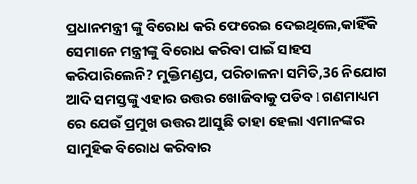ପ୍ରଧାନମନ୍ତ୍ରୀ ଙ୍କୁ ବିରୋଧ କରି ଫେରେଇ ଦେଇଥିଲେ,କାହିଁକି ସେମାନେ ମନ୍ତ୍ରୀଙ୍କୁ ବିରୋଧ କରିବା ପାଇଁ ସାହସ କରିପାରିଲେନି? ମୁକ୍ତିମଣ୍ଡପ, ପରିଚାଳନା ସମିତି,36 ନିଯୋଗ ଆଦି ସମସ୍ତଙ୍କୁ ଏହାର ଉତ୍ତର ଖୋଜିବାକୁ ପଡିବ l ଗଣମାଧ୍ୟମ ରେ ଯେଉଁ ପ୍ରମୁଖ ଉତ୍ତର ଆସୁଛି ତାହା ହେଲା ଏମାନଙ୍କର ସାମୁହିକ ବିରୋଧ କରିବାର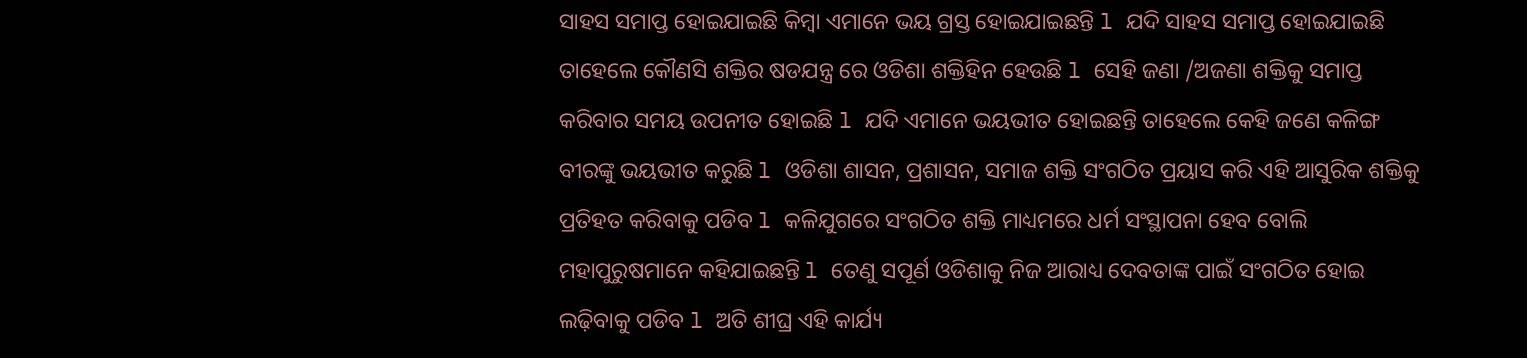ସାହସ ସମାପ୍ତ ହୋଇଯାଇଛି କିମ୍ବା ଏମାନେ ଭୟ ଗ୍ରସ୍ତ ହୋଇଯାଇଛନ୍ତି l ଯଦି ସାହସ ସମାପ୍ତ ହୋଇଯାଇଛି ତାହେଲେ କୌଣସି ଶକ୍ତିର ଷଡଯନ୍ତ୍ର ରେ ଓଡିଶା ଶକ୍ତିହିନ ହେଉଛି l ସେହି ଜଣା /ଅଜଣା ଶକ୍ତିକୁ ସମାପ୍ତ କରିବାର ସମୟ ଉପନୀତ ହୋଇଛି l ଯଦି ଏମାନେ ଭୟଭୀତ ହୋଇଛନ୍ତି ତାହେଲେ କେହି ଜଣେ କଳିଙ୍ଗ ବୀରଙ୍କୁ ଭୟଭୀତ କରୁଛି l ଓଡିଶା ଶାସନ, ପ୍ରଶାସନ, ସମାଜ ଶକ୍ତି ସଂଗଠିତ ପ୍ରୟାସ କରି ଏହି ଆସୁରିକ ଶକ୍ତିକୁ ପ୍ରତିହତ କରିବାକୁ ପଡିବ l କଳିଯୁଗରେ ସଂଗଠିତ ଶକ୍ତି ମାଧ୍ୟମରେ ଧର୍ମ ସଂସ୍ଥାପନା ହେବ ବୋଲି ମହାପୁରୁଷମାନେ କହିଯାଇଛନ୍ତି l ତେଣୁ ସପୂର୍ଣ ଓଡିଶାକୁ ନିଜ ଆରାଧ୍ୟ ଦେବତାଙ୍କ ପାଇଁ ସଂଗଠିତ ହୋଇ ଲଢ଼ିବାକୁ ପଡିବ l ଅତି ଶୀଘ୍ର ଏହି କାର୍ଯ୍ୟ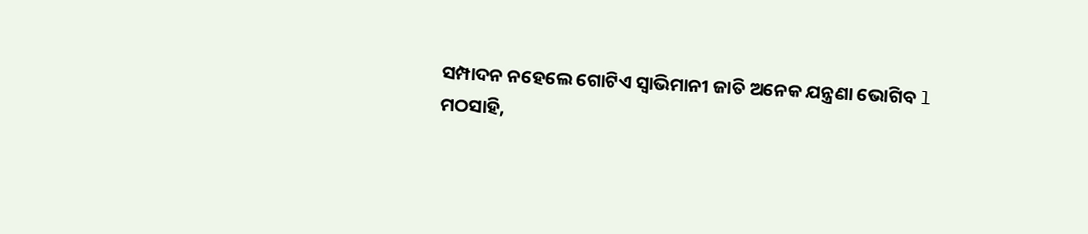ସମ୍ପାଦନ ନହେଲେ ଗୋଟିଏ ସ୍ୱାଭିମାନୀ ଜାତି ଅନେକ ଯନ୍ତ୍ରଣା ଭୋଗିବ l
ମଠସାହି,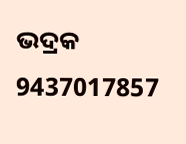ଭଦ୍ରକ
9437017857